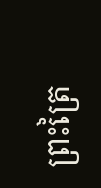ព្រះត្រៃ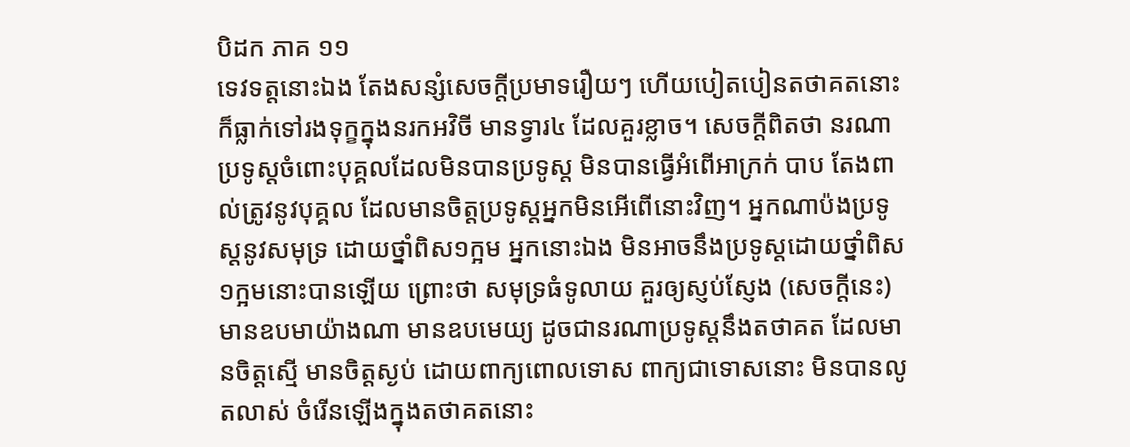បិដក ភាគ ១១
ទេវទត្តនោះឯង តែងសន្សំសេចក្តីប្រមាទរឿយៗ ហើយបៀតបៀនតថាគតនោះ ក៏ធ្លាក់ទៅរងទុក្ខក្នុងនរកអវិចី មានទ្វារ៤ ដែលគួរខ្លាច។ សេចក្តីពិតថា នរណាប្រទូស្តចំពោះបុគ្គលដែលមិនបានប្រទូស្ត មិនបានធ្វើអំពើអាក្រក់ បាប តែងពាល់ត្រូវនូវបុគ្គល ដែលមានចិត្តប្រទូស្តអ្នកមិនអើពើនោះវិញ។ អ្នកណាប៉ងប្រទូស្តនូវសមុទ្រ ដោយថ្នាំពិស១ក្អម អ្នកនោះឯង មិនអាចនឹងប្រទូស្តដោយថ្នាំពិស១ក្អមនោះបានឡើយ ព្រោះថា សមុទ្រធំទូលាយ គួរឲ្យស្ញប់ស្ញែង (សេចក្តីនេះ) មានឧបមាយ៉ាងណា មានឧបមេយ្យ ដូចជានរណាប្រទូស្តនឹងតថាគត ដែលមានចិត្តស្មើ មានចិត្តស្ងប់ ដោយពាក្យពោលទោស ពាក្យជាទោសនោះ មិនបានលូតលាស់ ចំរើនឡើងក្នុងតថាគតនោះ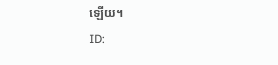ឡើយ។
ID: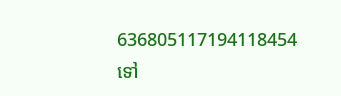636805117194118454
ទៅ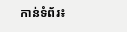កាន់ទំព័រ៖